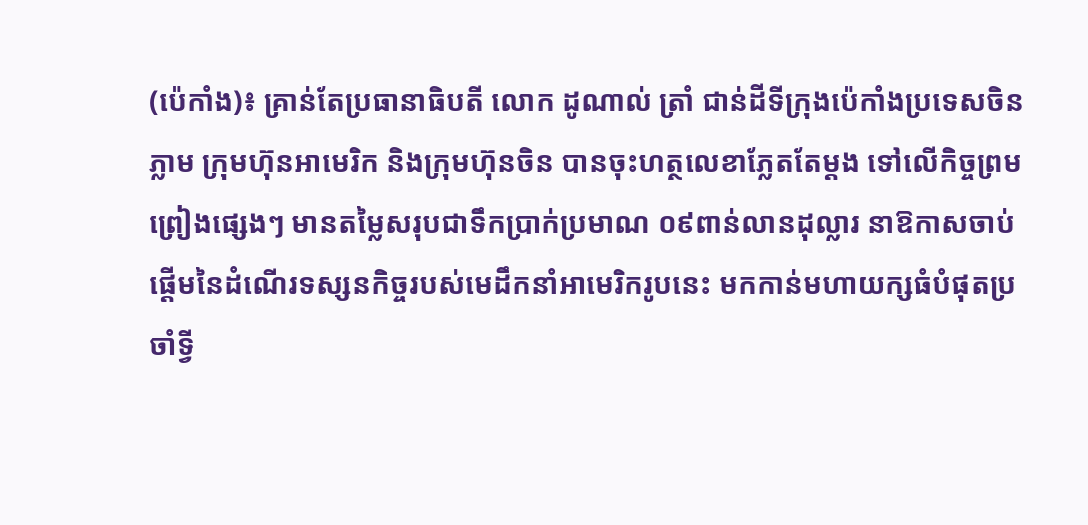(ប៉េកាំង)៖ គ្រាន់តែប្រធានាធិបតី លោក ដូណាល់ ត្រាំ ជាន់ដីទីក្រុងប៉េកាំងប្រទេសចិនភ្លាម ក្រុមហ៊ុនអាមេរិក និងក្រុមហ៊ុនចិន បានចុះហត្ថលេខាភ្លែតតែម្តង ទៅលើកិច្ចព្រមព្រៀងផ្សេងៗ មានតម្លៃសរុបជាទឹកប្រាក់ប្រមាណ ០៩ពាន់លានដុល្លារ នាឱកាសចាប់ផ្តើមនៃដំណើរទស្សនកិច្ចរបស់មេដឹកនាំអាមេរិករូបនេះ មកកាន់មហាយក្សធំបំផុតប្រចាំទ្វី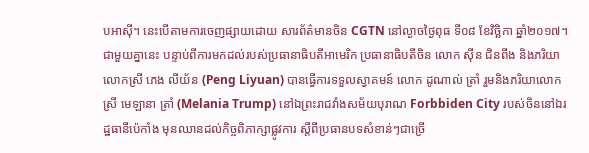បអាស៊ី។ នេះបើតាមការចេញផ្សាយដោយ សារព័ត៌មានចិន CGTN នៅល្ងាចថ្ងៃពុធ ទី០៨ ខែវិច្ឆិកា ឆ្នាំ២០១៧។
ជាមួយគ្នានេះ បន្ទាប់ពីការមកដល់របស់ប្រធានាធិបតីអាមេរិក ប្រធានាធិបតីចិន លោក ស៊ីន ជិនពីង និងភរិយាលោកស្រី ភេង លីយ័ន (Peng Liyuan) បានធ្វើការទទួលស្វាគមន៍ លោក ដូណាល់ ត្រាំ រួមនិងភរិយាលោកស្រី មេឡានា ត្រាំ (Melania Trump) នៅឯព្រះរាជវាំងសម័យបុរាណ Forbbiden City របស់ចិននៅឯរដ្ឋធានីប៉េកាំង មុនឈានដល់កិច្ចពិភាក្សាផ្លូវការ ស្តីពីប្រធានបទសំខាន់ៗជាច្រើ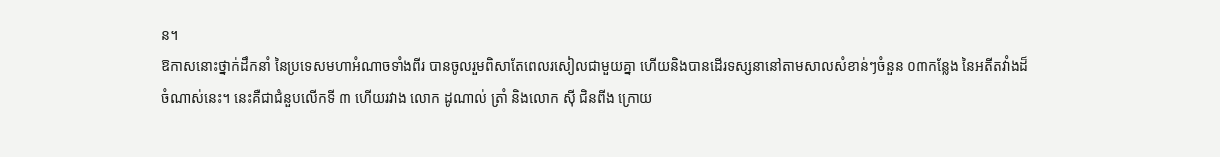ន។
ឱកាសនោះថ្នាក់ដឹកនាំ នៃប្រទេសមហាអំណាចទាំងពីរ បានចូលរួមពិសាតែពេលរសៀលជាមួយគ្នា ហើយនិងបានដើរទស្សនានៅតាមសាលសំខាន់ៗចំនួន ០៣កន្លែង នៃអតីតវាំងដ៏ចំណាស់នេះ។ នេះគឺជាជំនួបលើកទី ៣ ហើយរវាង លោក ដូណាល់ ត្រាំ និងលោក ស៊ី ជិនពីង ក្រោយ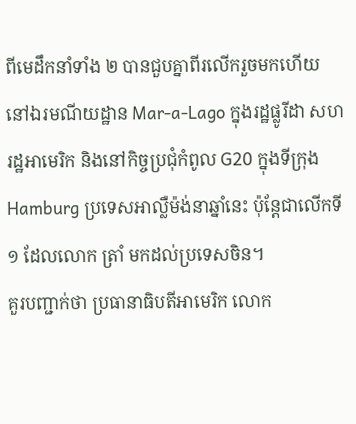ពីមេដឹកនាំទាំង ២ បានជួបគ្នាពីរលើករួចមកហើយ នៅឯរមណីយដ្ឋាន Mar-a-Lago ក្នុងរដ្ឋផ្លូរីដា សហរដ្ឋអាមេរិក និងនៅកិច្ចប្រជុំកំពូល G20 ក្នុងទីក្រុង Hamburg ប្រទេសអាល្លឺម៉ង់នាឆ្នាំនេះ ប៉ុន្តែជាលើកទី ១ ដែលលោក ត្រាំ មកដល់ប្រទេសចិន។
គួរបញ្ជាក់ថា ប្រធានាធិបតីអាមេរិក លោក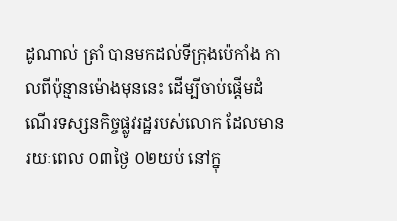ដូណាល់ ត្រាំ បានមកដល់ទីក្រុងប៉េកាំង កាលពីប៉ុន្មានម៉ោងមុននេះ ដើម្បីចាប់ផ្តើមដំណើរទស្សនកិច្ចផ្លូវរដ្ឋរបស់លោក ដែលមានរយៈពេល ០៣ថ្ងៃ ០២យប់ នៅក្នុ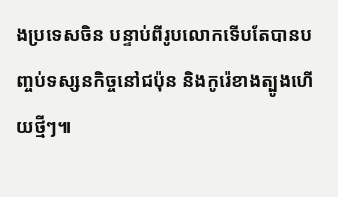ងប្រទេសចិន បន្ទាប់ពីរូបលោកទើបតែបានបញ្ចប់ទស្សនកិច្ចនៅជប៉ុន និងកូរ៉េខាងត្បូងហើយថ្មីៗ៕